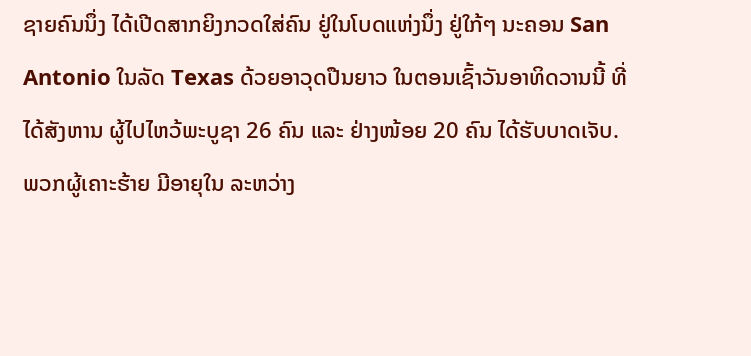ຊາຍຄົນນຶ່ງ ໄດ້ເປີດສາກຍິງກວດໃສ່ຄົນ ຢູ່ໃນໂບດແຫ່ງນຶ່ງ ຢູ່ໃກ້ໆ ນະຄອນ San
Antonio ໃນລັດ Texas ດ້ວຍອາວຸດປືນຍາວ ໃນຕອນເຊົ້າວັນອາທິດວານນີ້ ທີ່
ໄດ້ສັງຫານ ຜູ້ໄປໄຫວ້ພະບູຊາ 26 ຄົນ ແລະ ຢ່າງໜ້ອຍ 20 ຄົນ ໄດ້ຮັບບາດເຈັບ.
ພວກຜູ້ເຄາະຮ້າຍ ມີອາຍຸໃນ ລະຫວ່າງ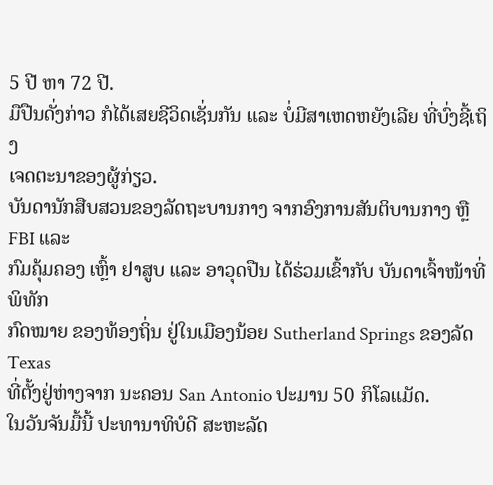5 ປີ ຫາ 72 ປີ.
ມືປືນດັ່ງກ່າວ ກໍໄດ້ເສຍຊີວິດເຊັ່ນກັນ ແລະ ບໍ່ມີສາເຫດຫຍັງເລີຍ ທີ່ບົ່ງຊີ້ເຖິງ
ເຈດຕະນາຂອງຜູ້ກ່ຽວ.
ບັນດານັກສືບສວນຂອງລັດຖະບານກາງ ຈາກອົງການສັນຕິບານກາງ ຫຼື FBI ແລະ
ກົມຄຸ້ມຄອງ ເຫຼົ້າ ຢາສູບ ແລະ ອາວຸດປືນ ໄດ້ຮ່ວມເຂົ້າກັບ ບັນດາເຈົ້າໜ້າທີ່ພິທັກ
ກົດໝາຍ ຂອງທ້ອງຖິ່ນ ຢູ່ໃນເມືອງນ້ອຍ Sutherland Springs ຂອງລັດ Texas
ທີ່ຕັ້ງຢູ່ຫ່າງຈາກ ນະຄອນ San Antonio ປະມານ 50 ກິໂລແມັດ.
ໃນວັນຈັນມື້ນີ້ ປະທານາທິບໍດີ ສະຫະລັດ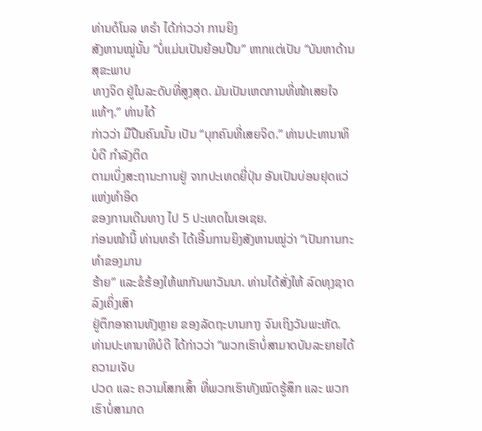ທ່ານດໍໂນລ ທຣຳ ໄດ້ກ່າວວ່າ ການຍິງ
ສັງຫານໝູ່ນັ້ນ “ບໍ່ແມ່ນເປັນຍ້ອນປືນ” ຫາກແຕ່ເປັນ “ບັນຫາດ້ານສຸຂະພາບ
ທາງຈິດ ຢູ່ໃນລະດັບທີ່ສູງສຸດ. ມັນເປັນເຫດການທີ່ໜ້າເສຍໃຈແທ້ໆ.” ທ່ານໄດ້
ກ່າວວ່າ ມືປືນຄົນນັ້ນ ເປັນ “ບຸກຄົນທີ່ເສຍຈິດ.” ທ່ານປະທານາທິບໍດີ ກຳລັງຕິດ
ຕາມເບິ່ງສະຖານະການຢູ່ ຈາກປະເທດຍີ່ປຸ່ນ ອັນເປັນບ່ອນຢຸດແວ່ແຫ່ງທຳອິດ
ຂອງການເດີນທາງ ໄປ 5 ປະເທດໃນເອເຊຍ.
ກ່ອນໜ້ານີ້ ທ່ານທຣຳ ໄດ້ເອີ້ນການຍິງສັງຫານໝູ່ວ່າ “ເປັນການກະທຳຂອງມານ
ຮ້າຍ” ແລະຂໍຮ້ອງໃຫ້ພາກັນພາວັນນາ. ທ່ານໄດ້ສັ່ງໃຫ້ ລົດທຸງຊາດລົງເຄິ່ງເສົາ
ຢູ່ຕຶກອາຄານທັງຫຼາຍ ຂອງລັດຖະບານກາງ ຈົນເຖິງວັນພະຫັດ.
ທ່ານປະທານາທິບໍດີ ໄດ້ກ່າວວ່າ “ພວກເຮົາບໍ່ສາມາດບັນລະຍາຍໄດ້ ຄວາມເຈັບ
ປວດ ແລະ ຄວາມໂສກເສົ້າ ທີ່ພວກເຮົາທັງໝົດຮູ້ສຶກ ແລະ ພວກເຮົາບໍ່ສາມາດ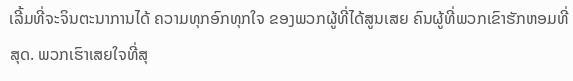ເລີ້ມທີ່ຈະຈິນຕະນາການໄດ້ ຄວາມທຸກອົກທຸກໃຈ ຂອງພວກຜູ້ທີ່ໄດ້ສູນເສຍ ຄົນຜູ້ທີ່ພວກເຂົາຮັກຫອມທີ່ສຸດ. ພວກເຮົາເສຍໃຈທີ່ສຸ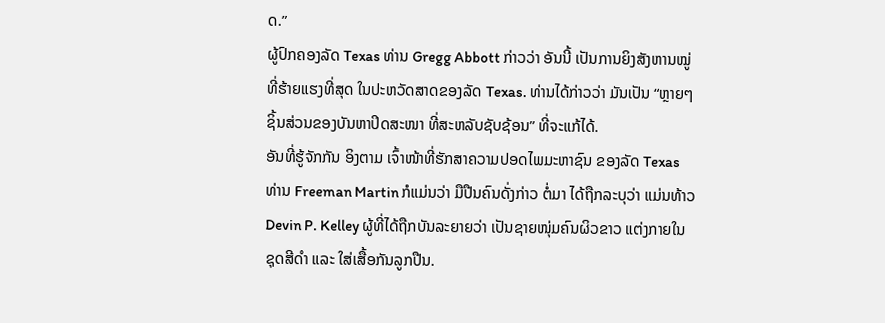ດ.”
ຜູ້ປົກຄອງລັດ Texas ທ່ານ Gregg Abbott ກ່າວວ່າ ອັນນີ້ ເປັນການຍິງສັງຫານໝູ່
ທີ່ຮ້າຍແຮງທີ່ສຸດ ໃນປະຫວັດສາດຂອງລັດ Texas. ທ່ານໄດ້ກ່າວວ່າ ມັນເປັນ “ຫຼາຍໆ
ຊິ້ນສ່ວນຂອງບັນຫາປິດສະໜາ ທີ່ສະຫລັບຊັບຊ້ອນ” ທີ່ຈະແກ້ໄດ້.
ອັນທີ່ຮູ້ຈັກກັນ ອິງຕາມ ເຈົ້າໜ້າທີ່ຮັກສາຄວາມປອດໄພມະຫາຊົນ ຂອງລັດ Texas
ທ່ານ Freeman Martin ກໍແມ່ນວ່າ ມືປືນຄົນດັ່ງກ່າວ ຕໍ່ມາ ໄດ້ຖືກລະບຸວ່າ ແມ່ນທ້າວ
Devin P. Kelley ຜູ້ທີ່ໄດ້ຖືກບັນລະຍາຍວ່າ ເປັນຊາຍໜຸ່ມຄົນຜິວຂາວ ແຕ່ງກາຍໃນ
ຊຸດສີດຳ ແລະ ໃສ່ເສື້ອກັນລູກປືນ.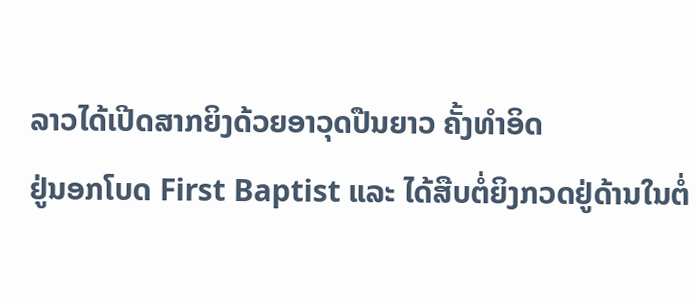ລາວໄດ້ເປີດສາກຍິງດ້ວຍອາວຸດປືນຍາວ ຄັ້ງທຳອິດ
ຢູ່ນອກໂບດ First Baptist ແລະ ໄດ້ສືບຕໍ່ຍິງກວດຢູ່ດ້ານໃນຕໍ່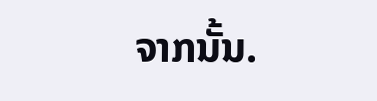ຈາກນັ້ນ.